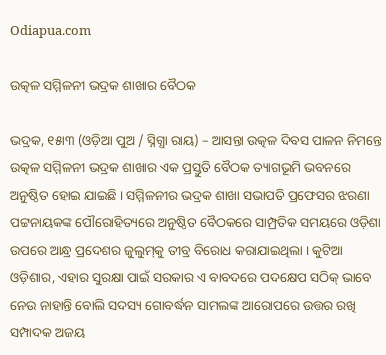Odiapua.com

ଉତ୍କଳ ସମ୍ମିଳନୀ ଭଦ୍ରକ ଶାଖାର ବୈଠକ

ଭଦ୍ରକ, ୧୫ା୩ (ଓଡ଼ିଆ ପୁଅ / ସ୍ନିଗ୍ଧା ରାୟ) – ଆସନ୍ତା ଉତ୍କଳ ଦିବସ ପାଳନ ନିମନ୍ତେ ଉତ୍କଳ ସମ୍ମିଳନୀ ଭଦ୍ରକ ଶାଖାର ଏକ ପ୍ରସ୍ତୁତି ବୈଠକ ତ୍ୟାଗଭୂମି ଭବନରେ ଅନୁଷ୍ଠିତ ହୋଇ ଯାଇଛି । ସମ୍ମିଳନୀର ଭଦ୍ରକ ଶାଖା ସଭାପତି ପ୍ରଫେସର ଝରଣା ପଟ୍ଟନାୟକଙ୍କ ପୌରୋହିତ୍ୟରେ ଅନୁଷ୍ଠିତ ବୈଠକରେ ସାମ୍ପ୍ରତିକ ସମୟରେ ଓଡ଼ିଶା ଉପରେ ଆନ୍ଧ୍ର ପ୍ରଦେଶର ଜୁଲୁମ୍‌କୁ ତୀବ୍ର ବିରୋଧ କରାଯାଇଥିଲା । କୁଟିଆ ଓଡ଼ିଶାର, ଏହାର ସୁରକ୍ଷା ପାଇଁ ସରକାର ଏ ବାବଦରେ ପଦକ୍ଷେପ ସଠିକ୍ ଭାବେ ନେଉ ନାହାନ୍ତି ବୋଲି ସଦସ୍ୟ ଗୋବର୍ଦ୍ଧନ ସାମଲଙ୍କ ଆରୋପରେ ଉତ୍ତର ରଖି ସମ୍ପାଦକ ଅଜୟ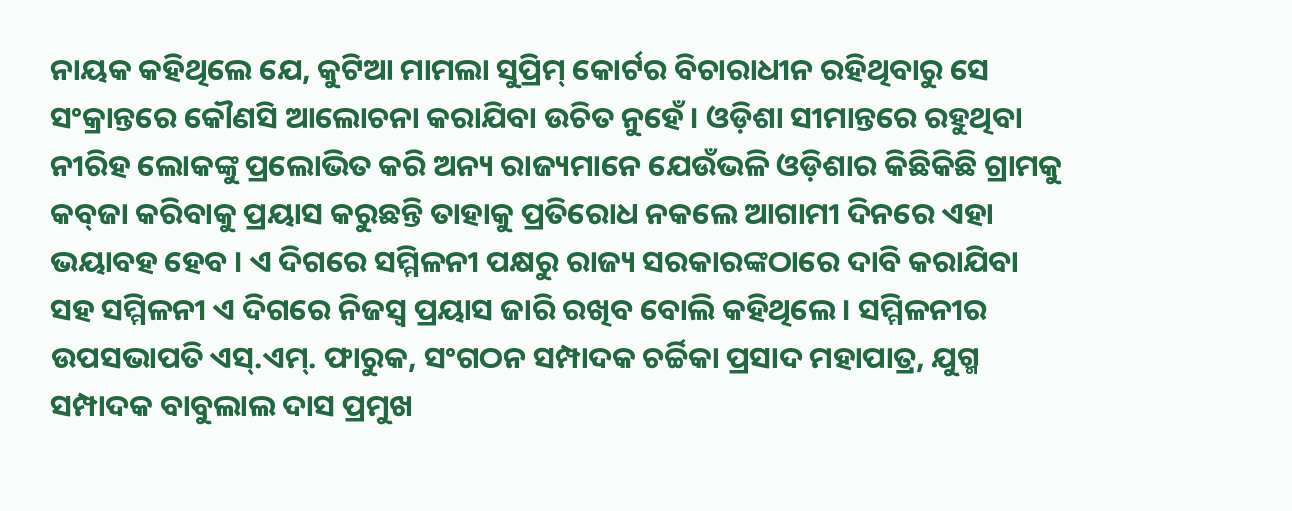ନାୟକ କହିଥିଲେ ଯେ, କୁଟିଆ ମାମଲା ସୁପ୍ରିମ୍ କୋର୍ଟର ବିଚାରାଧୀନ ରହିଥିବାରୁ ସେ ସଂକ୍ରାନ୍ତରେ କୌଣସି ଆଲୋଚନା କରାଯିବା ଉଚିତ ନୁହେଁ । ଓଡ଼ିଶା ସୀମାନ୍ତରେ ରହୁଥିବା ନୀରିହ ଲୋକଙ୍କୁ ପ୍ରଲୋଭିତ କରି ଅନ୍ୟ ରାଜ୍ୟମାନେ ଯେଉଁଭଳି ଓଡ଼ିଶାର କିଛିକିଛି ଗ୍ରାମକୁ କବ୍‌ଜା କରିବାକୁ ପ୍ରୟାସ କରୁଛନ୍ତି ତାହାକୁ ପ୍ରତିରୋଧ ନକଲେ ଆଗାମୀ ଦିନରେ ଏହା ଭୟାବହ ହେବ । ଏ ଦିଗରେ ସମ୍ମିଳନୀ ପକ୍ଷରୁ ରାଜ୍ୟ ସରକାରଙ୍କଠାରେ ଦାବି କରାଯିବା ସହ ସମ୍ମିଳନୀ ଏ ଦିଗରେ ନିଜସ୍ୱ ପ୍ରୟାସ ଜାରି ରଖିବ ବୋଲି କହିଥିଲେ । ସମ୍ମିଳନୀର ଉପସଭାପତି ଏସ୍‌.ଏମ୍‌. ଫାରୁକ, ସଂଗଠନ ସମ୍ପାଦକ ଚର୍ଚ୍ଚିକା ପ୍ରସାଦ ମହାପାତ୍ର, ଯୁଗ୍ମ ସମ୍ପାଦକ ବାବୁଲାଲ ଦାସ ପ୍ରମୁଖ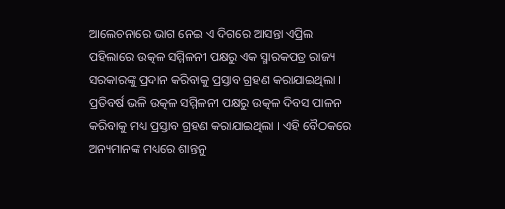ଆଲେଚନାରେ ଭାଗ ନେଇ ଏ ଦିଗରେ ଆସନ୍ତା ଏପ୍ରିଲ ପହିଲାରେ ଉତ୍କଳ ସମ୍ମିଳନୀ ପକ୍ଷରୁ ଏକ ସ୍ମାରକପତ୍ର ରାଜ୍ୟ ସରକାରଙ୍କୁ ପ୍ରଦାନ କରିବାକୁ ପ୍ରସ୍ତାବ ଗ୍ରହଣ କରାଯାଇଥିଲା । ପ୍ରତିବର୍ଷ ଭଳି ଉତ୍କଳ ସମ୍ମିଳନୀ ପକ୍ଷରୁ ଉତ୍କଳ ଦିବସ ପାଳନ କରିବାକୁ ମଧ୍ୟ ପ୍ରସ୍ତାବ ଗ୍ରହଣ କରାଯାଇଥିଲା । ଏହି ବୈଠକରେ ଅନ୍ୟମାନଙ୍କ ମଧ୍ୟରେ ଶାନ୍ତନୁ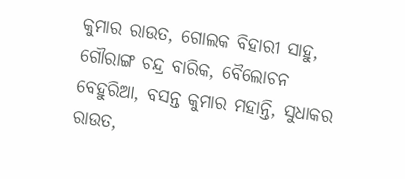କୁମାର ରାଉତ, ଗୋଲକ ବିହାରୀ ସାହୁ, ଗୌରାଙ୍ଗ ଚନ୍ଦ୍ର ବାରିକ, ବୈଲୋଚନ ବେହୁରିଆ, ବସନ୍ତ କୁମାର ମହାନ୍ତି, ସୁଧାକର ରାଉତ,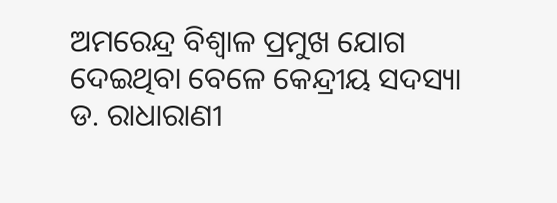ଅମରେନ୍ଦ୍ର ବିଶ୍ୱାଳ ପ୍ରମୁଖ ଯୋଗ ଦେଇଥିବା ବେଳେ କେନ୍ଦ୍ରୀୟ ସଦସ୍ୟା ଡ. ରାଧାରାଣୀ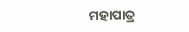ମହାପାତ୍ର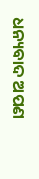ଧନ୍ୟବାଦ ଅପଣ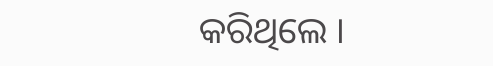କରିଥିଲେ ।